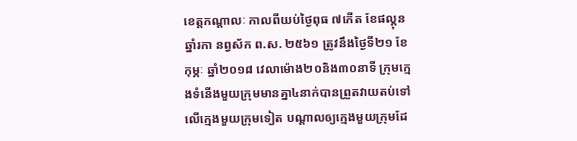ខេត្តកណ្ដាលៈ កាលពីយប់ថ្ងៃពុធ ៧កើត ខែផល្គុន ឆ្នាំរកា នព្វស័ក ព.ស. ២៥៦១ ត្រូវនឹងថ្ងៃទី២១ ខែកុម្ភៈ ឆ្នាំ២០១៨ វេលាម៉ោង២០និង៣០នាទី ក្រុមក្មេងទំនើងមួយក្រុមមានគ្នា៤នាក់បានព្រួតវាយតប់ទៅលើក្មេងមួយក្រុមទៀត បណ្ដាលឲ្យក្មេងមួយក្រុមដែ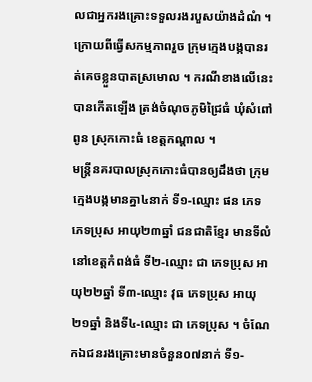លជាអ្នករងគ្រោះទទួលរងរបួសយ៉ាងដំណំ ។ ក្រោយពីធ្វើសកម្មភាពរួច ក្រុមក្មេងបង្កបានរត់គេចខ្លួនបាតស្រមោល ។ ករណីខាងលើនេះបានកើតឡើង ត្រង់ចំណុចភូមិជ្រៃធំ ឃុំសំពៅពូន ស្រុកកោះធំ ខេត្តកណ្តាល ។
មន្រ្ដីនគរបាលស្រុកកោះធំបានឲ្យដឹងថា ក្រុមក្មេងបង្កមានគ្នា៤នាក់ ទី១-ឈ្មោះ ផន ភេទ ភេទប្រុស អាយុ២៣ឆ្នាំ ជនជាតិខ្មែរ មានទីលំនៅខេត្តកំពង់ធំ ទី២-ឈ្មោះ ជា ភេទប្រុស អាយុ២២ឆ្នាំ ទី៣-ឈ្មោះ វុធ ភេទប្រុស អាយុ២១ឆ្នាំ និងទី៤-ឈ្មោះ ជា ភេទប្រុស ។ ចំណែកឯជនរងគ្រោះមានចំនួន០៧នាក់ ទី១-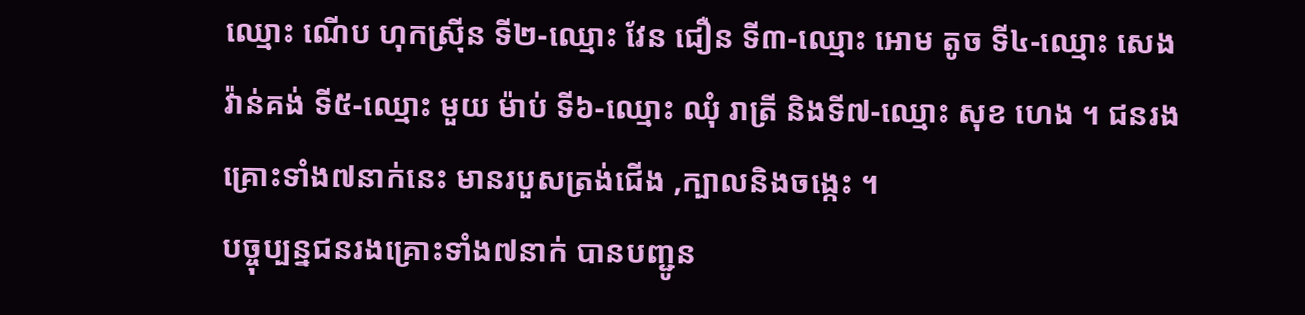ឈ្មោះ ណើប ហុកស្រ៊ីន ទី២-ឈ្មោះ វែន ជឿន ទី៣-ឈ្មោះ អោម តូច ទី៤-ឈ្មោះ សេង វ៉ាន់គង់ ទី៥-ឈ្មោះ មួយ ម៉ាប់ ទី៦-ឈ្មោះ ឈុំ រាត្រី និងទី៧-ឈ្មោះ សុខ ហេង ។ ជនរងគ្រោះទាំង៧នាក់នេះ មានរបួសត្រង់ជើង ,ក្បាលនិងចង្កេះ ។
បច្ចុប្បន្នជនរងគ្រោះទាំង៧នាក់ បានបញ្ជូន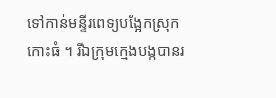ទៅកាន់មន្ទីរពេទ្យបង្អែកស្រុកកោះធំ ។ រីឯក្រុមក្មេងបង្កបានរ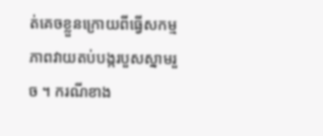ត់គេចខ្លួនក្រោយពីធ្វើសកម្មភាពវាយតប់បង្ករបួសស្នាមរួច ។ ករណីខាង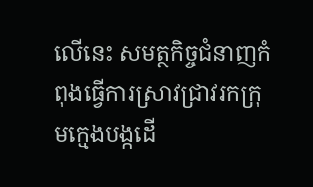លើនេះ សមត្ថកិច្ចជំនាញកំពុងធ្វើការស្រាវជ្រាវរកក្រុមក្មេងបង្កដើ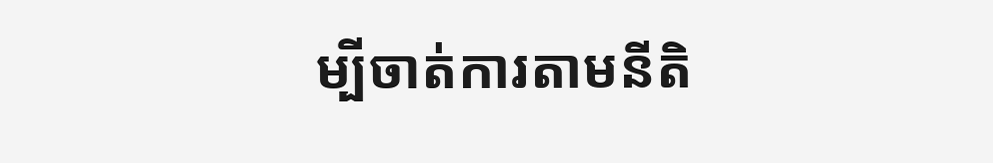ម្បីចាត់ការតាមនីតិ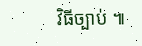វិធីច្បាប់ ៕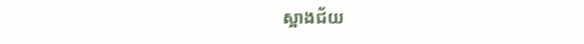ស្អាងជ័យ